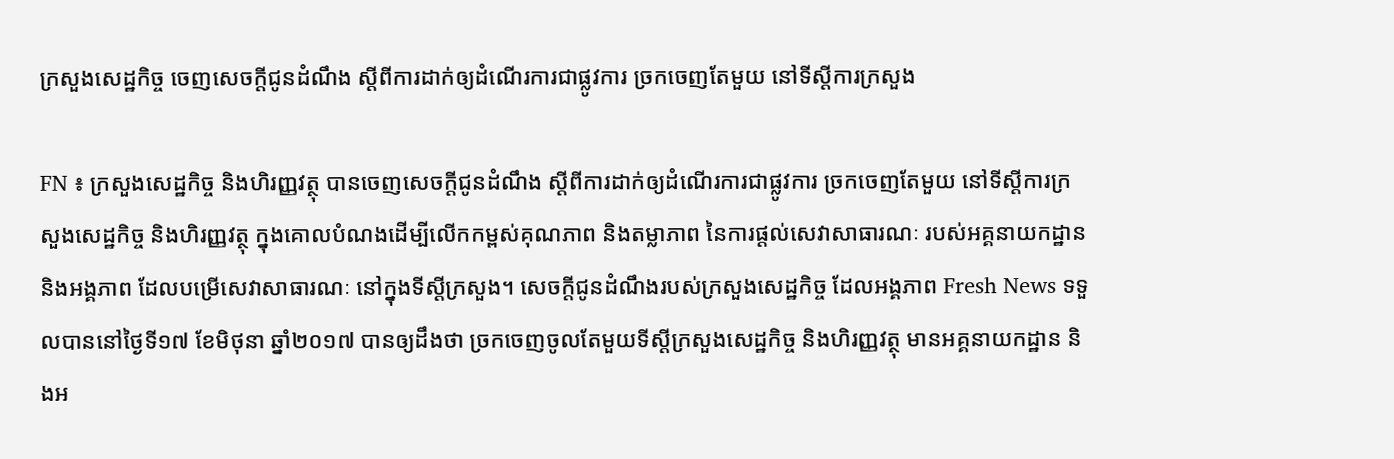ក្រសួងសេដ្ឋកិច្ច ចេញសេចក្ដីជូនដំណឹង ស្ដីពីការដាក់ឲ្យដំណើរការជាផ្លូវការ ច្រកចេញតែមួយ នៅទីស្ដីការក្រសួង

FN ៖ ក្រសួងសេដ្ឋកិច្ច និងហិរញ្ញវត្ថុ បានចេញសេចក្ដីជូនដំណឹង ស្ដីពីការដាក់ឲ្យដំណើរការជាផ្លូវការ ច្រកចេញតែមួយ នៅទីស្ដីការក្រសួងសេដ្ឋកិច្ច និងហិរញ្ញវត្ថុ ក្នុងគោលបំណងដើម្បីលើកកម្ពស់គុណភាព និងតម្លាភាព នៃការផ្ដល់សេវាសាធារណៈ របស់អគ្គនាយកដ្ឋាន និងអង្គភាព ដែលបម្រើសេវាសាធារណៈ នៅក្នុងទីស្ដីក្រសួង។ សេចក្ដីជូនដំណឹងរបស់ក្រសួងសេដ្ឋកិច្ច ដែលអង្គភាព Fresh News ទទួលបាននៅថ្ងៃទី១៧ ខែមិថុនា ឆ្នាំ២០១៧ បានឲ្យដឹងថា ច្រកចេញចូលតែមួយទីស្ដីក្រសួងសេដ្ឋកិច្ច និងហិរញ្ញវត្ថុ មានអគ្គនាយកដ្ឋាន និងអ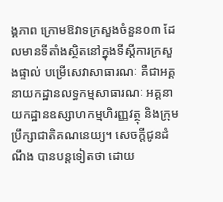ង្គភាព ក្រោមឱវាទក្រសួងចំនួន០៣ ដែលមានទីតាំងស្ថិតនៅក្នុងទីស្ដីការក្រសួងផ្ទាល់ បម្រើសេវាសាធារណៈ គឺជាអគ្គនាយកដ្ឋានលទ្ធកម្មសាធារណៈ អគ្គនាយកដ្ឋានឧស្សាហកម្មហិរញ្ញវត្ថុ និងក្រុមប្រឹក្សាជាតិគណនេយ្យ។ សេចក្ដីជូនដំណឹង បានបន្តទៀតថា ដោយ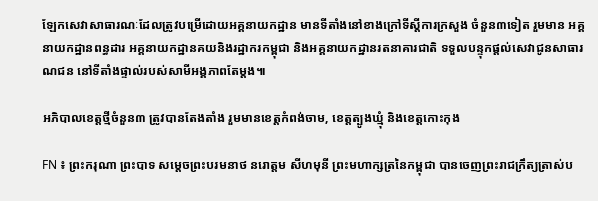ឡែកសេវាសាធារណៈដែលត្រូវបម្រើដោយអគ្គនាយកដ្ឋាន មានទីតាំងនៅខាងក្រៅទីស្ដីការក្រសួង ចំនួន៣ទៀត រួមមាន អគ្គនាយកដ្ឋានពន្ធដារ អគ្គនាយកដ្ឋានគយនិងរដ្ឋាករកម្ពុជា និងអគ្គនាយកដ្ឋានរតនាគារជាតិ ទទួលបន្ទុកផ្ដល់សេវាជូនសាធារណជន នៅទីតាំងផ្ទាល់របស់សាមីអង្គភាពតែម្ដង៕

អភិបាលខេត្តថ្មីចំនួន៣ ត្រូវបានតែងតាំង រួមមានខេត្តកំពង់ចាម, ខេត្តត្បូងឃ្មុំ និងខេត្តកោះកុង

FN ៖ ព្រះករុណា ព្រះបាទ សម្តេចព្រះបរមនាថ នរោត្តម សីហមុនី ព្រះមហាក្សត្រនៃកម្ពុជា បានចេញព្រះរាជក្រឹត្យត្រាស់ប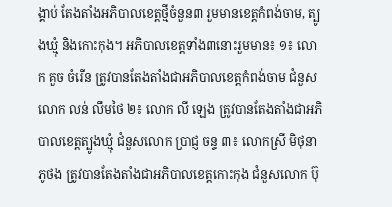ង្គាប់ តែងតាំងអភិបាលខេត្តថ្មីចំនួន៣ រួមមានខេត្តកំពង់ចាម, ត្បូងឃ្មុំ និងកោះកុង។ អភិបាលខេត្តទាំង៣នោះរួមមាន៖ ១៖ លោក គួច ចំរើន ត្រូវបានតែងតាំងជាអភិបាលខេត្តកំពង់ចាម ជំនួសលោក លន់ លឹមថៃ ២៖ លោក លី ឡេង ត្រូវបានតែងតាំងជាអភិបាលខេត្តត្បូងឃ្មុំ ជំនួសលោក ប្រាជ្ញ ចន្ទ ៣៖ លោកស្រី មិថុនា ភូថង ត្រូវបានតែងតាំងជាអភិបាលខេត្តកោះកុង ជំនួសលោក ប៊ុ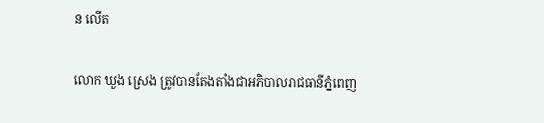ន លើត

លោក ឃួង ស្រេង ត្រូវបានតែងតាំងជាអភិបាលរាជធានីភ្នំពេញ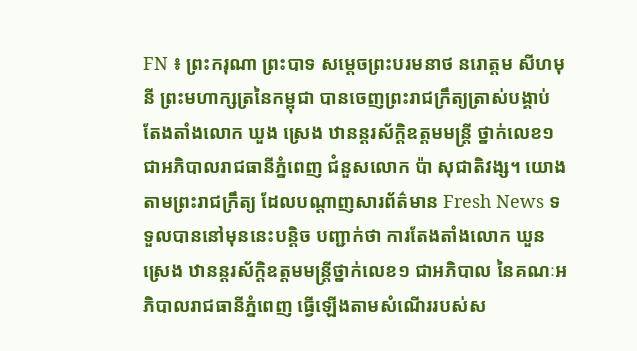FN ៖ ព្រះករុណា ព្រះបាទ សម្តេចព្រះបរមនាថ នរោត្តម សីហមុនី ព្រះមហាក្សត្រនៃកម្ពុជា បានចេញព្រះរាជក្រឹត្យត្រាស់បង្គាប់ តែងតាំងលោក ឃួង ស្រេង ឋានន្តរស័ក្តិឧត្តមមន្ត្រី ថ្នាក់លេខ១ ជាអភិបាលរាជធានីភ្នំពេញ ជំនួសលោក ប៉ា សុជាតិវង្ស។ យោងតាមព្រះរាជក្រឹត្យ ដែលបណ្ដាញសារព័ត៌មាន Fresh News ទទួលបាននៅមុននេះបន្ដិច បញ្ជាក់ថា ការតែងតាំងលោក ឃួន ស្រេង ឋានន្ដរស័ក្ដិឧត្តមមន្ដ្រីថ្នាក់លេខ១ ជាអភិបាល នៃគណៈអភិបាលរាជធានីភ្នំពេញ ធ្វើឡើងតាមសំណើររបស់ស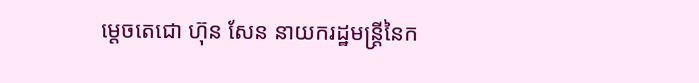ម្ដេចតេជោ ហ៊ុន សែន នាយករដ្ឋមន្ដ្រីនៃក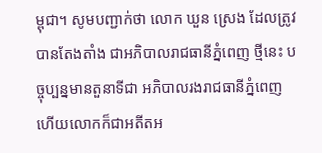ម្ពុជា។ សូមបញ្ជាក់ថា លោក ឃួន ស្រេង ដែលត្រូវបានតែងតាំង ជាអភិបាលរាជធានីភ្នំពេញ ថ្មីនេះ បច្ចុប្បន្នមានតួនាទីជា អភិបាលរងរាជធានីភ្នំពេញ ហើយលោកក៏ជាអតីតអ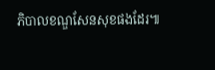ភិបាលខណ្ឌសែនសុខផងដែរ៕